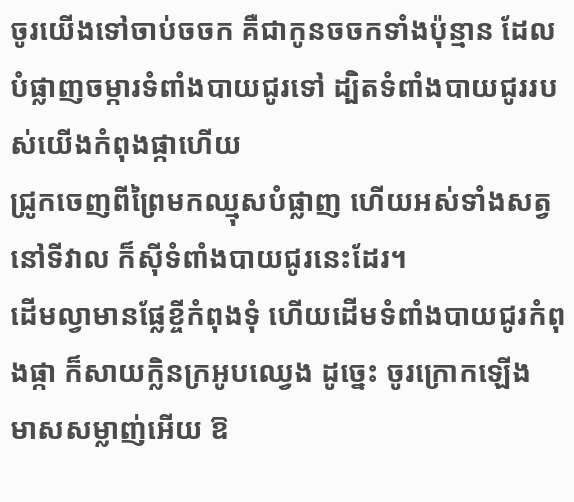ចូរយើងទៅចាប់ចចក គឺជាកូនចចកទាំងប៉ុន្មាន ដែលបំផ្លាញចម្ការទំពាំងបាយជូរទៅ ដ្បិតទំពាំងបាយជូររបស់យើងកំពុងផ្កាហើយ
ជ្រូកចេញពីព្រៃមកឈ្មុសបំផ្លាញ ហើយអស់ទាំងសត្វនៅទីវាល ក៏ស៊ីទំពាំងបាយជូរនេះដែរ។
ដើមល្វាមានផ្លែខ្ចីកំពុងទុំ ហើយដើមទំពាំងបាយជូរកំពុងផ្កា ក៏សាយក្លិនក្រអូបឈ្វេង ដូច្នេះ ចូរក្រោកឡើង មាសសម្លាញ់អើយ ឱ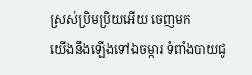ស្រស់ប្រិមប្រិយអើយ ចេញមក
យើងនឹងឡើងទៅឯចម្ការ ទំពាំងបាយជូ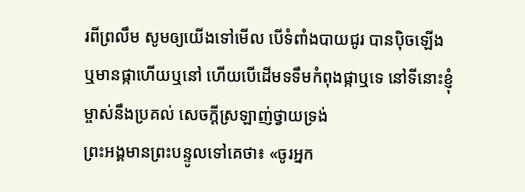រពីព្រលឹម សូមឲ្យយើងទៅមើល បើទំពាំងបាយជូរ បានប៉ិចឡើង ឬមានផ្កាហើយឬនៅ ហើយបើដើមទទឹមកំពុងផ្កាឬទេ នៅទីនោះខ្ញុំម្ចាស់នឹងប្រគល់ សេចក្ដីស្រឡាញ់ថ្វាយទ្រង់
ព្រះអង្គមានព្រះបន្ទូលទៅគេថា៖ «ចូរអ្នក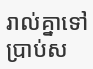រាល់គ្នាទៅប្រាប់ស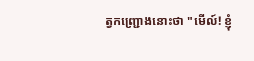ត្វកញ្ជ្រោងនោះថា "មើល៍! ខ្ញុំ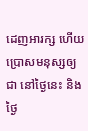ដេញអារក្ស ហើយប្រោសមនុស្សឲ្យជា នៅថ្ងៃនេះ និងថ្ងៃ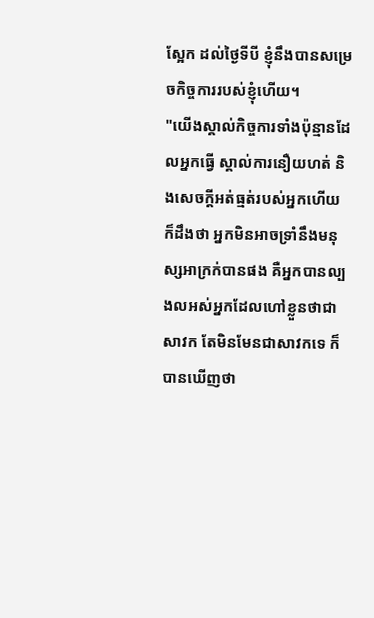ស្អែក ដល់ថ្ងៃទីបី ខ្ញុំនឹងបានសម្រេចកិច្ចការរបស់ខ្ញុំហើយ។
"យើងស្គាល់កិច្ចការទាំងប៉ុន្មានដែលអ្នកធ្វើ ស្គាល់ការនឿយហត់ និងសេចក្ដីអត់ធ្មត់របស់អ្នកហើយ ក៏ដឹងថា អ្នកមិនអាចទ្រាំនឹងមនុស្សអាក្រក់បានផង គឺអ្នកបានល្បងលអស់អ្នកដែលហៅខ្លួនថាជាសាវក តែមិនមែនជាសាវកទេ ក៏បានឃើញថា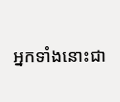អ្នកទាំងនោះជា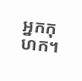អ្នកកុហក។